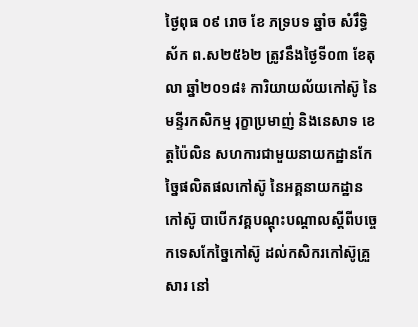ថ្ងៃពុធ ០៩ រោច ខែ ភទ្របទ ឆ្នាំច សំរឹទ្ធិស័ក ព.ស២៥៦២ ត្រូវនឹងថ្ងៃទី០៣ ខែតុលា ឆ្នាំ២០១៨៖ ការិយាយល័យកៅស៊ូ នៃមន្ទីរកសិកម្ម រុក្ខាប្រមាញ់ និងនេសាទ ខេត្តប៉ៃលិន សហការជាមួយនាយកដ្ឋានកែច្នៃផលិតផលកៅស៊ូ នៃអគ្គនាយកដ្ឋានកៅស៊ូ បាបើកវគ្គបណ្ដុះបណ្ដាលស្តីពីបច្ចេកទេសកែច្នៃកៅស៊ូ ដល់កសិករកៅស៊ូគ្រួសារ នៅ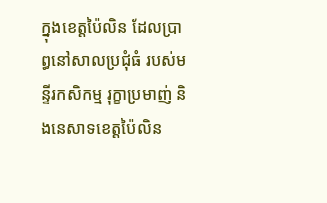ក្នុងខេត្តប៉ៃលិន ដែលប្រាព្ធនៅសាលប្រជុំធំ របស់មន្ទីរកសិកម្ម រុក្ខាប្រមាញ់ និងនេសាទខេត្តប៉ៃលិន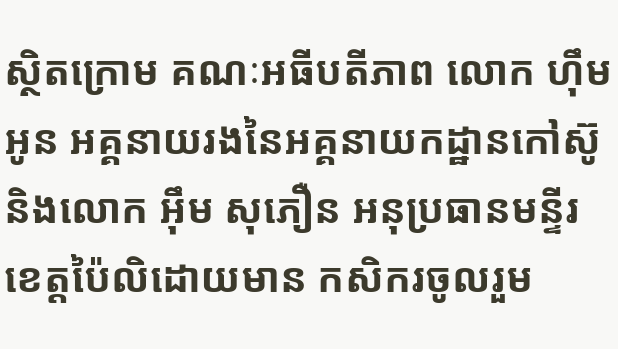ស្ថិតក្រោម គណៈអធីបតីភាព លោក ហ៊ឹម អូន អគ្គនាយរងនៃអគ្គនាយកដ្ឋានកៅស៊ូ និងលោក អ៊ឹម សុភឿន អនុប្រធានមន្ទីរខេត្តប៉ៃលិដោយមាន កសិករចូលរួម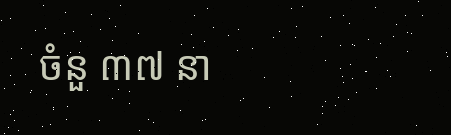ចំនួ ៣៧ នា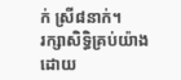ក់ ស្រី៨នាក់។
រក្សាសិទិ្ធគ្រប់យ៉ាងដោយ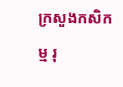ក្រសួងកសិកម្ម រុ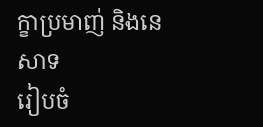ក្ខាប្រមាញ់ និងនេសាទ
រៀបចំ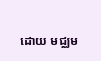ដោយ មជ្ឈម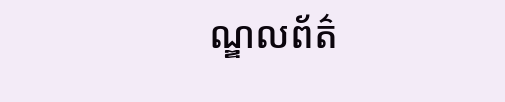ណ្ឌលព័ត៌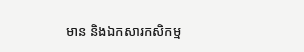មាន និងឯកសារកសិកម្ម